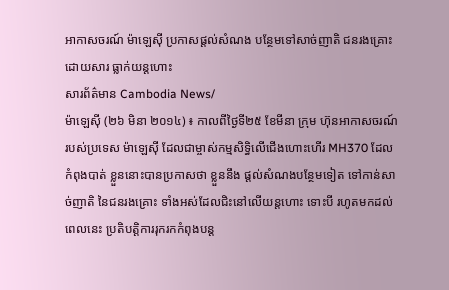អាកាសចរណ៍ ម៉ាឡេស៊ី ប្រកាសផ្តល់សំណង បន្ថែមទៅសាច់ញាតិ ជនរងគ្រោះ ដោយសារ ធ្លាក់យន្តហោះ
សារព័ត៌មាន Cambodia News/
ម៉ាឡេស៊ី (២៦ មិនា ២០១៤) ៖ កាលពីថ្ងៃទី២៥ ខែមីនា ក្រុម ហ៊ុនអាកាសចរណ៍ របស់ប្រទេស ម៉ាឡេស៊ី ដែលជាម្ចាស់កម្មសិទ្ធិលើជើងហោះហើរ MH370 ដែលកំពុងបាត់ ខ្លួននោះបានប្រកាសថា ខ្លួននឹង ផ្តល់សំណងបន្ថែមទៀត ទៅកាន់សាច់ញាតិ នៃជនរងគ្រោះ ទាំងអស់ដែលជិះនៅលើយន្តហោះ ទោះបី រហូតមកដល់ពេលនេះ ប្រតិបត្តិការរុករកកំពុងបន្ត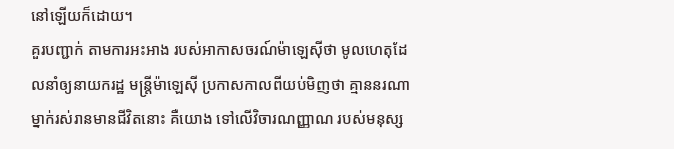នៅឡើយក៏ដោយ។
គួរបញ្ជាក់ តាមការអះអាង របស់អាកាសចរណ៍ម៉ាឡេស៊ីថា មូលហេតុដែលនាំឲ្យនាយករដ្ឋ មន្ត្រីម៉ាឡេស៊ី ប្រកាសកាលពីយប់មិញថា គ្មាននរណាម្នាក់រស់រានមានជីវិតនោះ គឺយោង ទៅលើវិចារណញ្ញាណ របស់មនុស្ស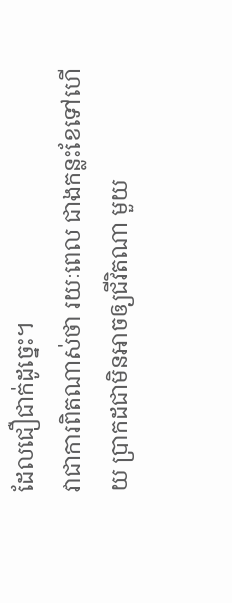ដែលជឿជាក់ដូច្នេះ។
វាជាការពិតណាស់ថា រយៈពេល ជាងកន្លះខែទៅហើយ ប្រាកដជាមិនអាចឲ្យជីវិតណា មួយ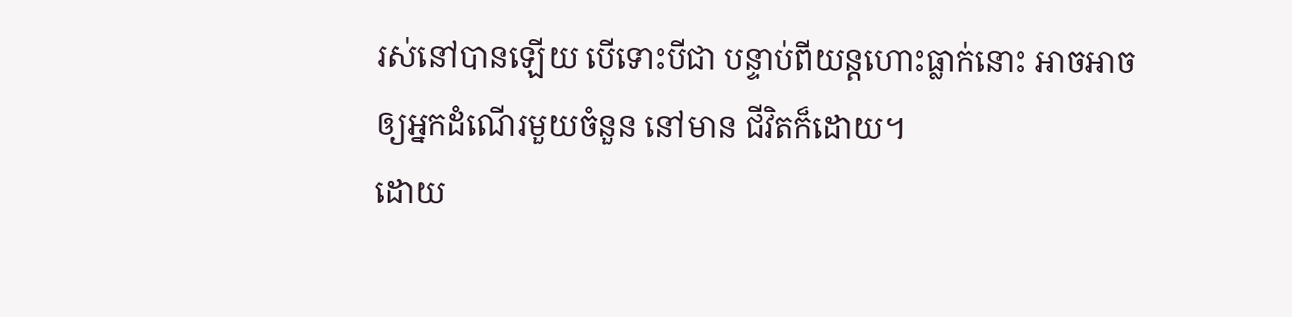រស់នៅបានឡើយ បើទោះបីជា បន្ទាប់ពីយន្តហោះធ្លាក់នោះ អាចអាចឲ្យអ្នកដំណើរមួយចំនួន នៅមាន ជីវិតក៏ដោយ។
ដោយ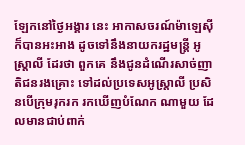ឡែកនៅថ្ងៃអង្គារ នេះ អាកាសចរណ៍ម៉ាឡេស៊ី ក៏បានអះអាង ដូចទៅនឹងនាយករដ្ឋមន្ត្រី អូស្ត្រាលី ដែរថា ពួកគេ នឹងជូនដំណើរសាច់ញាតិជនរងគ្រោះ ទៅដល់ប្រទេសអូស្ត្រាលី ប្រសិនបើក្រុមរុករក រកឃើញបំណែក ណាមួយ ដែលមានជាប់ពាក់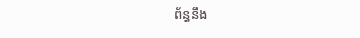ព័ន្ធនឹង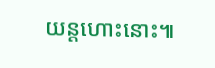យន្តហោះនោះ៕